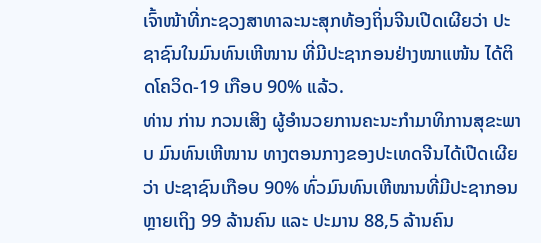ເຈົ້າໜ້າທີ່ກະຊວງສາທາລະນະສຸກທ້ອງຖິ່ນຈີນເປີດເຜີຍວ່າ ປະຊາຊົນໃນມົນທົນເຫີໜານ ທີ່ມີປະຊາກອນຢ່າງໜາແໜ້ນ ໄດ້ຕິດໂຄວິດ-19 ເກືອບ 90% ແລ້ວ.
ທ່ານ ກ່ານ ກວນເສິງ ຜູ້ອຳນວຍການຄະນະກຳມາທິການສຸຂະພາບ ມົນທົນເຫີໜານ ທາງຕອນກາງຂອງປະເທດຈີນໄດ້ເປີດເຜີຍວ່າ ປະຊາຊົນເກືອບ 90% ທົ່ວມົນທົນເຫີໜານທີ່ມີປະຊາກອນຫຼາຍເຖິງ 99 ລ້ານຄົນ ແລະ ປະມານ 88,5 ລ້ານຄົນ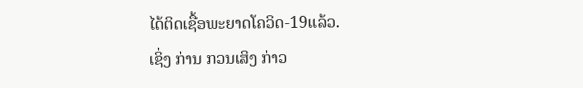ໄດ້ຕິດເຊື້ອພະຍາດໂຄວິດ-19ແລ້ວ.
ເຊິ່ງ ກ່ານ ກວນເສິງ ກ່າວ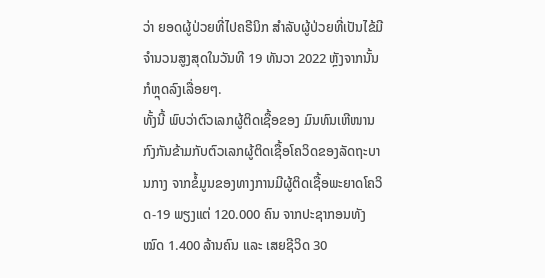ວ່າ ຍອດຜູ້ປ່ວຍທີ່ໄປຄຣີນິກ ສຳລັບຜູ້ປ່ວຍທີ່ເປັນໄຂ້ມີຈຳນວນສູງສຸດໃນວັນທີ 19 ທັນວາ 2022 ຫຼັງຈາກນັ້ນກໍຫຼຸດລົງເລື່ອຍໆ.
ທັ້ງນີ້ ພົບວ່າຕົວເລກຜູ້ຕິດເຊື້ອຂອງ ມົນທົນເຫີໜານ ກົງກັນຂ້າມກັບຕົວເລກຜູ້ຕິດເຊື້ອໂຄວິດຂອງລັດຖະບານກາງ ຈາກຂໍ້ມູນຂອງທາງການມີຜູ້ຕິດເຊື້ອພະຍາດໂຄວິດ-19 ພຽງແຕ່ 120.000 ຄົນ ຈາກປະຊາກອນທັງໝົດ 1.400 ລ້ານຄົນ ແລະ ເສຍຊີວິດ 30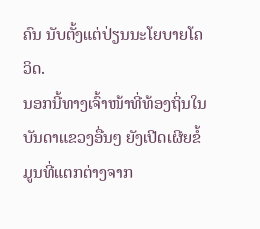ຄົນ ນັບຕັ້ງແຕ່ປ່ຽນນະໂຍບາຍໂຄວິດ.
ນອກນີ້ທາງເຈົ້າໜ້າທີ່ທ້ອງຖິ່ນໃນບັນດາແຂວງອື່ນໆ ຍັງເປີດເຜີຍຂໍ້ມູນທີ່ແຕກຕ່າງຈາກ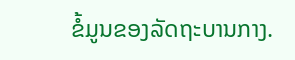ຂໍ້ມູນຂອງລັດຖະບານກາງ.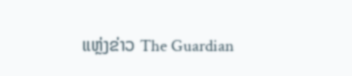ແຫຼ່ງຂ່າວ The Guardian